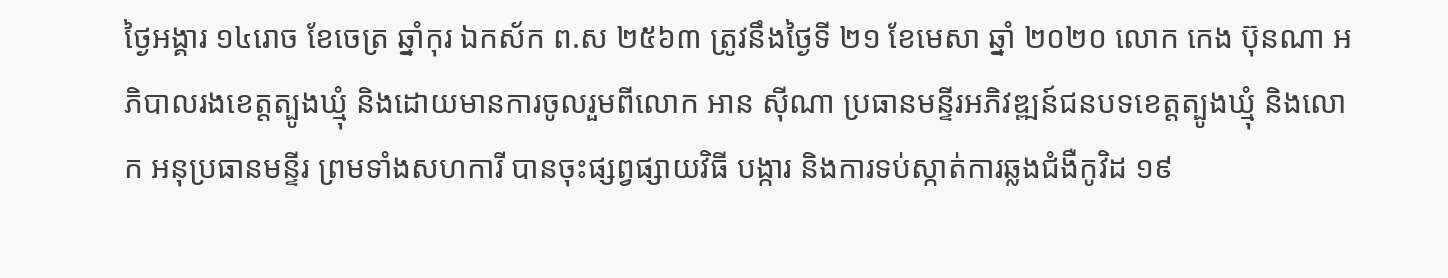ថ្ងៃអង្គារ ១៤រោច ខែចេត្រ ឆ្នាំកុរ ឯកស័ក ព.ស ២៥៦៣ ត្រូវនឹងថ្ងៃទី ២១ ខែមេសា ឆ្នាំ ២០២០ លោក កេង ប៊ុនណា អភិបាលរងខេត្តត្បូងឃ្មុំ និងដោយមានការចូលរួមពីលោក អាន ស៊ីណា ប្រធានមន្ទីរអភិវឌ្ឍន៍ជនបទខេត្តត្បូងឃ្មុំ និងលោក អនុប្រធានមន្ទីរ ព្រមទាំងសហការី បានចុះផ្សព្វផ្សាយវិធី បង្ការ និងការទប់ស្កាត់ការឆ្លងជំងឺកូវិដ ១៩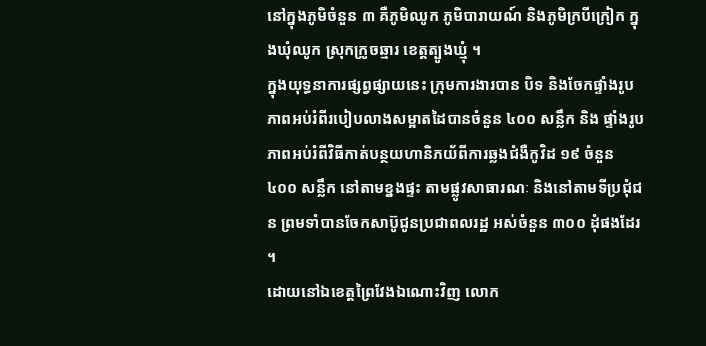នៅក្នុងភូមិចំនួន ៣ គឺភូមិឈូក ភូមិបារាយណ៍ និងភូមិក្របីក្រៀក ក្នុងឃុំឈូក ស្រុកក្រូចឆ្មារ ខេត្តត្បូងឃ្មុំ ។
ក្នុងយុទ្ធនាការផ្សព្វផ្សាយនេះ ក្រុមការងារបាន បិទ និងចែកផ្ទាំងរូបភាពអប់រំពីរបៀបលាងសម្អាតដៃបានចំនួន ៤០០ សន្លឹក និង ផ្ទាំងរូបភាពអប់រំពីវិធីកាត់បន្ថយហានិភយ័ពីការឆ្លងជំងឺកូវិដ ១៩ ចំនួន ៤០០ សន្លឹក នៅតាមខ្នងផ្ទះ តាមផ្លូវសាធារណៈ និងនៅតាមទីប្រជុំជន ព្រមទាំបានចែកសាប៊ូជូនប្រជាពលរដ្ឋ អស់ចំនួន ៣០០ ដុំផងដែរ ។
ដោយនៅឯខេត្តព្រៃវែងឯណោះវិញ លោក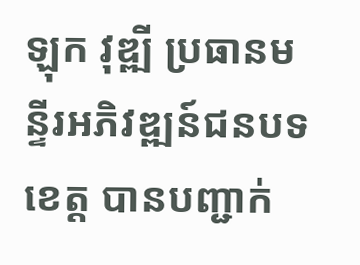ឡុក វុឌ្ឍី ប្រធានមន្ទីរអភិវឌ្ឍន៍ជនបទខេត្ត បានបញ្ជាក់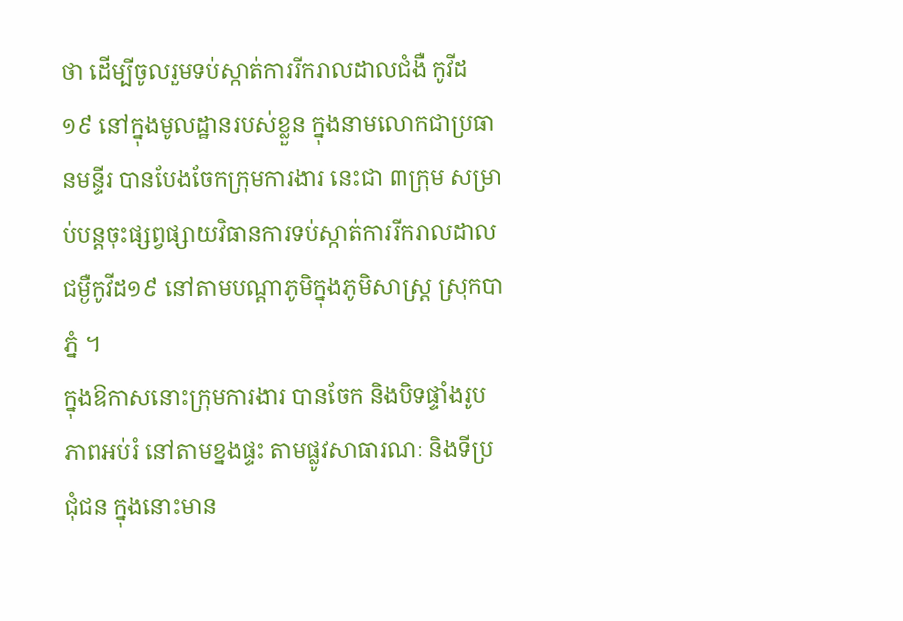ថា ដើម្បីចូលរួមទប់ស្កាត់ការរីករាលដាលជំងឺ កូវីដ ១៩ នៅក្នុងមូលដ្ឋានរបស់ខ្លួន ក្នុងនាមលោកជាប្រធានមន្ទីរ បានបែងចែកក្រុមការងារ នេះជា ៣ក្រុម សម្រាប់បន្តចុះផ្សព្វផ្សាយវិធានការទប់ស្កាត់ការរីករាលដាលជម្ងឺកូវីដ១៩ នៅតាមបណ្ដាភូមិក្នុងភូមិសាស្រ្ដ ស្រុកបាភ្នំ ។
ក្នុងឱកាសនោះក្រុមការងារ បានចែក និងបិទផ្ទាំងរូបភាពអប់រំ នៅតាមខ្នងផ្ទះ តាមផ្លូវសាធារណៈ និងទីប្រជុំជន ក្នុងនោះមាន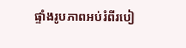ផ្ទាំងរូបភាពអប់រំពីរបៀ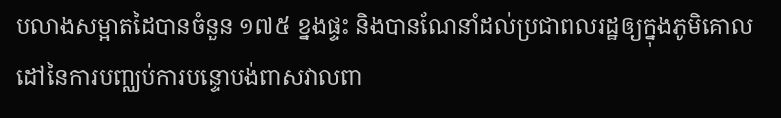បលាងសម្អាតដៃបានចំនួន ១៧៥ ខ្នងផ្ទះ និងបានណែនាំដល់ប្រជាពលរដ្ឋឲ្យក្នុងភូមិគោលដៅនៃការបញ្ឈប់ការបន្ទោបង់ពាសវាលពា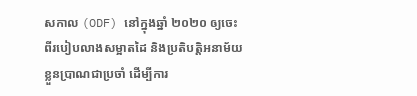សកាល (ODF) នៅក្នុងឆ្នាំ ២០២០ ឲ្យចេះពីរបៀបលាងសម្អាតដៃ និងប្រតិបត្តិអនាម័យខ្លួនប្រាណជាប្រចាំ ដើម្បីការ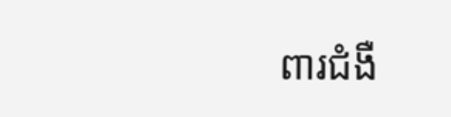ពារជំងឺ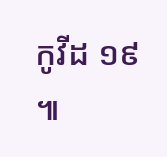កូវីដ ១៩ ៕